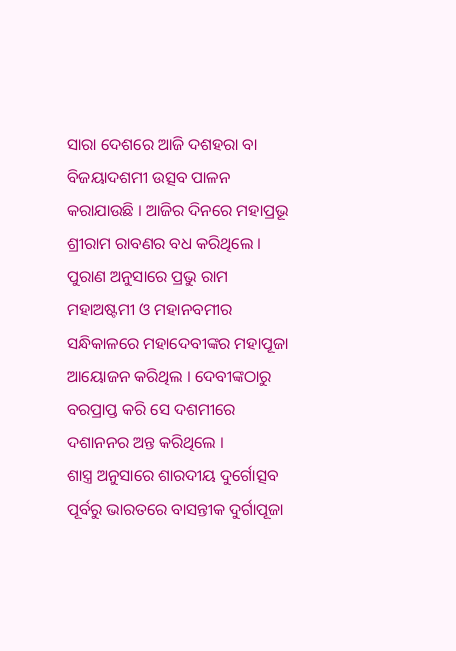ସାରା ଦେଶରେ ଆଜି ଦଶହରା ବା ବିଜୟାଦଶମୀ ଉତ୍ସବ ପାଳନ କରାଯାଉଛି । ଆଜିର ଦିନରେ ମହାପ୍ରଭୂ ଶ୍ରୀରାମ ରାବଣର ବଧ କରିଥିଲେ । ପୁରାଣ ଅନୁସାରେ ପ୍ରଭୁ ରାମ ମହାଅଷ୍ଟମୀ ଓ ମହାନବମୀର ସନ୍ଧିକାଳରେ ମହାଦେବୀଙ୍କର ମହାପୂଜା ଆୟୋଜନ କରିଥିଲ । ଦେବୀଙ୍କଠାରୁ ବରପ୍ରାପ୍ତ କରି ସେ ଦଶମୀରେ ଦଶାନନର ଅନ୍ତ କରିଥିଲେ ।
ଶାସ୍ତ୍ର ଅନୁସାରେ ଶାରଦୀୟ ଦୁର୍ଗୋତ୍ସବ ପୂର୍ବରୁ ଭାରତରେ ବାସନ୍ତୀକ ଦୁର୍ଗାପୂଜା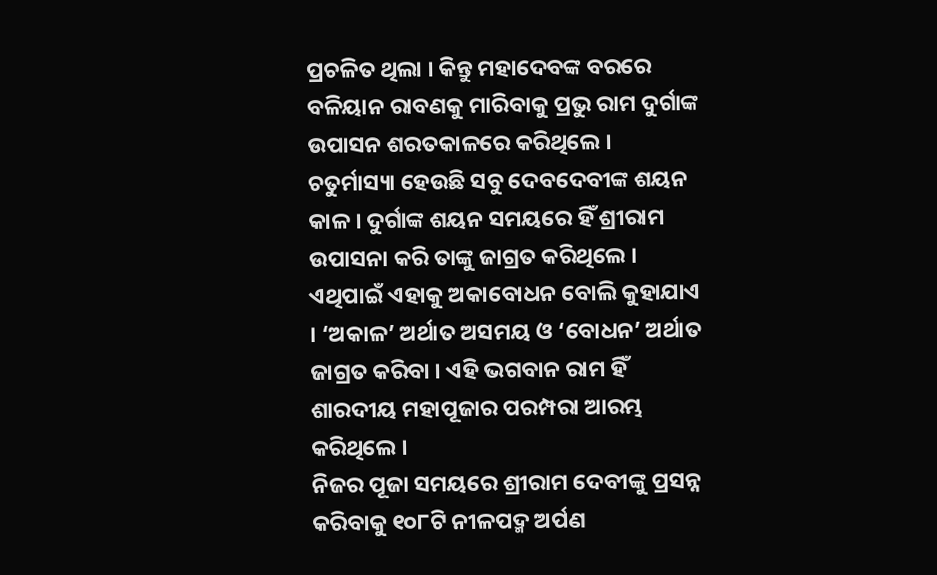ପ୍ରଚଳିତ ଥିଲା । କିନ୍ତୁ ମହାଦେବଙ୍କ ବରରେ ବଳିୟାନ ରାବଣକୁ ମାରିବାକୁ ପ୍ରଭୁ ରାମ ଦୁର୍ଗାଙ୍କ ଉପାସନ ଶରତକାଳରେ କରିଥିଲେ । ଚତୁର୍ମାସ୍ୟା ହେଉଛି ସବୁ ଦେବଦେବୀଙ୍କ ଶୟନ କାଳ । ଦୁର୍ଗାଙ୍କ ଶୟନ ସମୟରେ ହିଁ ଶ୍ରୀରାମ ଉପାସନା କରି ତାଙ୍କୁ ଜାଗ୍ରତ କରିଥିଲେ । ଏଥିପାଇଁ ଏହାକୁ ଅକାବୋଧନ ବୋଲି କୁହାଯାଏ । ‘ଅକାଳ’ ଅର୍ଥାତ ଅସମୟ ଓ ‘ବୋଧନ’ ଅର୍ଥାତ ଜାଗ୍ରତ କରିବା । ଏହି ଭଗବାନ ରାମ ହିଁ ଶାରଦୀୟ ମହାପୂଜାର ପରମ୍ପରା ଆରମ୍ଭ କରିଥିଲେ ।
ନିଜର ପୂଜା ସମୟରେ ଶ୍ରୀରାମ ଦେବୀଙ୍କୁ ପ୍ରସନ୍ନ କରିବାକୁ ୧୦୮ଟି ନୀଳପଦ୍ମ ଅର୍ପଣ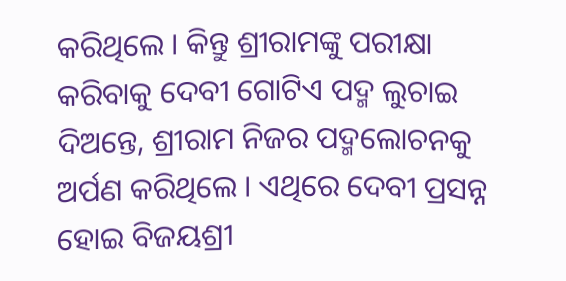କରିଥିଲେ । କିନ୍ତୁ ଶ୍ରୀରାମଙ୍କୁ ପରୀକ୍ଷା କରିବାକୁ ଦେବୀ ଗୋଟିଏ ପଦ୍ମ ଲୁଚାଇ ଦିଅନ୍ତେ, ଶ୍ରୀରାମ ନିଜର ପଦ୍ମଲୋଚନକୁ ଅର୍ପଣ କରିଥିଲେ । ଏଥିରେ ଦେବୀ ପ୍ରସନ୍ନ ହୋଇ ବିଜୟଶ୍ରୀ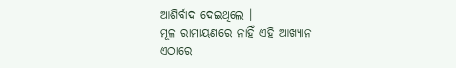ଆଶିର୍ବାଦ ଦେଇଥିଲେ ।
ମୂଳ ରାମାୟଣରେ ନାହିଁ ଏହି ଆଖ୍ୟାନ
ଏଠାରେ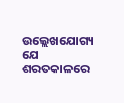ଉଲ୍ଲେଖଯୋଗ୍ୟ ଯେ ଶରତକାଳରେ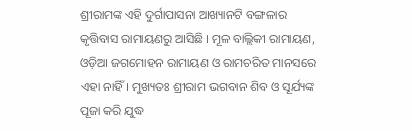ଶ୍ରୀରାମଙ୍କ ଏହି ଦୁର୍ଗାପାସନା ଆଖ୍ୟାନଟି ବଙ୍ଗଳାର କୃତ୍ତିବାସ ରାମାୟଣରୁ ଆସିଛି । ମୂଳ ବାଲ୍ଲିକୀ ରାମାୟଣ, ଓଡ଼ିଆ ଜଗମୋହନ ରାମାୟଣ ଓ ରାମଚରିତ ମାନସରେ ଏହା ନାହିଁ। ମୁଖ୍ୟତଃ ଶ୍ରୀରାମ ଭଗବାନ ଶିବ ଓ ସୂର୍ଯ୍ୟଙ୍କ ପୂଜା କରି ଯୁଦ୍ଧ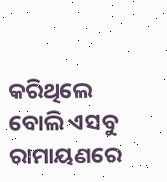କରିଥିଲେ ବୋଲି ଏସବୁ ରାମାୟଣରେ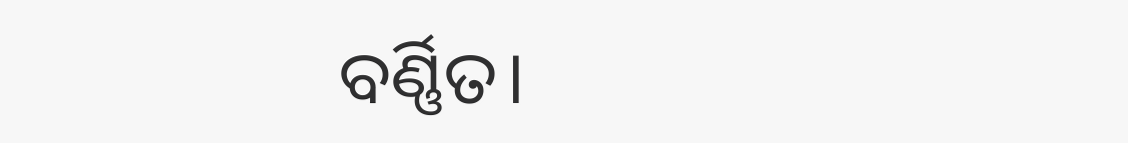ବର୍ଣ୍ଣିତ।